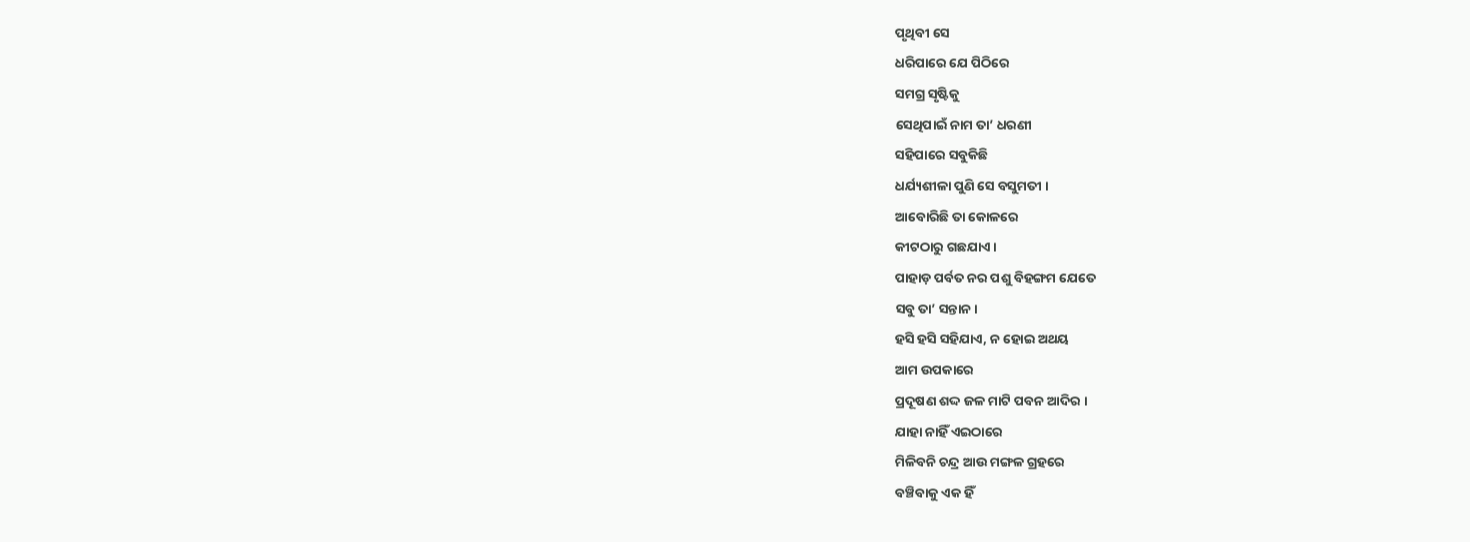ପୃଥିବୀ ସେ
ଧରିପାରେ ଯେ ପିଠିରେ
ସମଗ୍ର ସୃଷ୍ଟିକୁ
ସେଥିପାଇଁ ନାମ ତା’ ଧରଣୀ
ସହିପାରେ ସବୁକିଛି
ଧର୍ଯ୍ୟଶୀଳା ପୁଣି ସେ ବସୁମତୀ ।
ଆବୋରିଛି ତା କୋଳରେ
କୀଟଠାରୁ ଗଛଯାଏ ।
ପାହାଡ଼ ପର୍ବତ ନର ପଶୁ ବିହଙ୍ଗମ ଯେତେ
ସବୁ ତା’ ସନ୍ତାନ ।
ହସି ହସି ସହିଯାଏ, ନ ହୋଇ ଅଥୟ
ଆମ ଉପକାରେ
ପ୍ରଦୂଷଣ ଶଦ୍ଦ ଜଳ ମାଟି ପବନ ଆଦିର ।
ଯାହା ନାହିଁ ଏଇଠାରେ
ମିଳିବନି ଚନ୍ଦ୍ର ଆଉ ମଙ୍ଗଳ ଗ୍ରହରେ
ବଞ୍ଚିବାକୁ ଏକ ହିଁ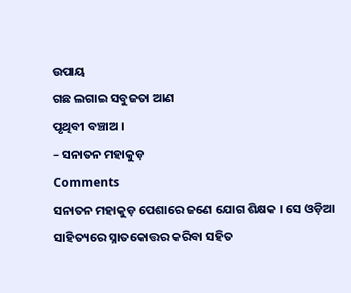ଉପାୟ
ଗଛ ଲଗାଇ ସବୁଜତା ଆଣ
ପୃଥିବୀ ବଞ୍ଚାଅ ।
– ସନାତନ ମହାକୁଡ଼
Comments
ସନାତନ ମହାକୁଡ଼ ପେଶାରେ ଜଣେ ଯୋଗ ଶିକ୍ଷକ । ସେ ଓଡ଼ିଆ ସାହିତ୍ୟରେ ସ୍ନାତକୋତ୍ତର କରିବା ସହିତ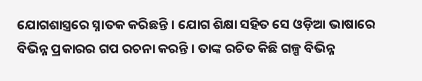ଯୋଗଶାସ୍ତ୍ରରେ ସ୍ନାତକ କରିଛନ୍ତି । ଯୋଗ ଶିକ୍ଷା ସହିତ ସେ ଓଡ଼ିଆ ଭାଷାରେ ବିଭିନ୍ନ ପ୍ରକାରର ଗପ ରଚନା କରନ୍ତି । ତାଙ୍କ ରଚିତ କିଛି ଗଳ୍ପ ବିଭିନ୍ନ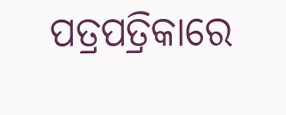ପତ୍ରପତ୍ରିକାରେ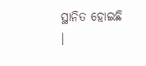ସ୍ଥାନିତ ହୋଇଛି ।